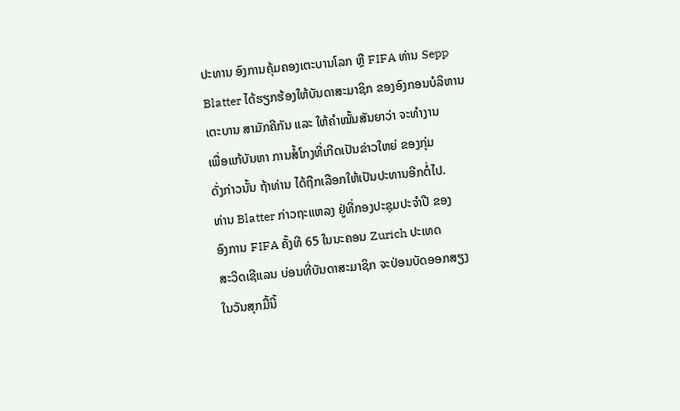ປະທານ ອົງການຄຸ້ມຄອງເຕະບານໂລກ ຫຼື FIFA ທ່ານ Sepp
Blatter ໄດ້ຮຽກຮ້ອງໃຫ້ບັນດາສະມາຊິກ ຂອງອົງກອນບໍລິຫານ
ເຕະບານ ສາມັກຄີກັນ ແລະ ໃຫ້ຄຳໝັ້ນສັນຍາວ່າ ຈະທຳງານ
ເພື່ອແກ້ບັນຫາ ການສໍ້ໂກງທີ່ເກີດເປັນຂ່າວໃຫຍ່ ຂອງກຸ່ມ
ດັ່ງກ່າວນັ້ນ ຖ້າທ່ານ ໄດ້ຖືກເລືອກໃຫ້ເປັນປະທານອີກຕໍ່ໄປ.
ທ່ານ Blatter ກ່າວຖະແຫລງ ຢູ່ທີ່ກອງປະຊຸມປະຈຳປີ ຂອງ
ອົງການ FIFA ຄັ້ງທີ 65 ໃນນະຄອນ Zurich ປະເທດ
ສະວິດເຊີແລນ ບ່ອນທີ່ບັນດາສະມາຊິກ ຈະປ່ອນບັດອອກສຽງ
ໃນວັນສຸກມື້ນີ້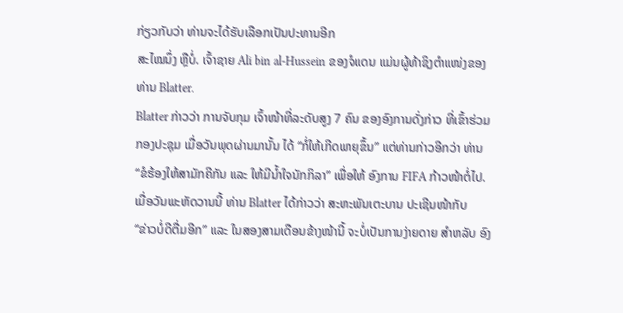ກ່ຽວກັບວ່າ ທ່ານຈະໄດ້ຮັບເລືອກເປັນປະທານອີກ
ສະໄໝນຶ່ງ ຫຼືບໍ່. ເຈົ້າຊາຍ Ali bin al-Hussein ຂອງຈໍແດນ ແມ່ນຜູ້ທ້າຊິງຕຳແໜ່ງຂອງ ທ່ານ Blatter.
Blatter ກ່າວວ່າ ການຈັບກຸມ ເຈົ້າໜ້າທີ່ລະດັບສູງ 7 ຄົນ ຂອງອົງການດັ່ງກ່າວ ທີ່ເຂົ້າຮ່ວມ ກອງປະຊຸມ ເມື່ອວັນພຸດຜ່ານມານັ້ນ ໄດ້ “ກໍ່ໃຫ້ເກີດພາຍຸຂຶ້ນ” ແຕ່ທ່ານກ່າວອີກວ່າ ທ່ານ“ຂໍຮ້ອງໃຫ້ສາມັກຄີກັນ ແລະ ໃຫ້ມີນ້ຳໃຈນັກກິລາ” ເພື່ອໃຫ້ ອົງການ FIFA ກ້າວໜ້າຕໍ່ໄປ.
ເມື່ອວັນພະຫັດວານນີ້ ທ່ານ Blatter ໄດ້ກ່າວວ່າ ສະຫະພັນເຕະບານ ປະເຊີນໜ້າກັບ
“ຂ່າວບໍ່ດີຕື່ມອີກ” ແລະ ໃນສອງສາມເດືອນຂ້າງໜ້ານີ້ ຈະບໍ່ເປັນການງ່າຍດາຍ ສຳຫລັບ ອົງ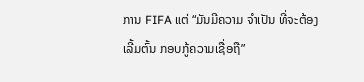ການ FIFA ແຕ່ “ມັນມີຄວາມ ຈຳເປັນ ທີ່ຈະຕ້ອງເລີ້ມຕົ້ນ ກອບກູ້ຄວາມເຊື່ອຖື”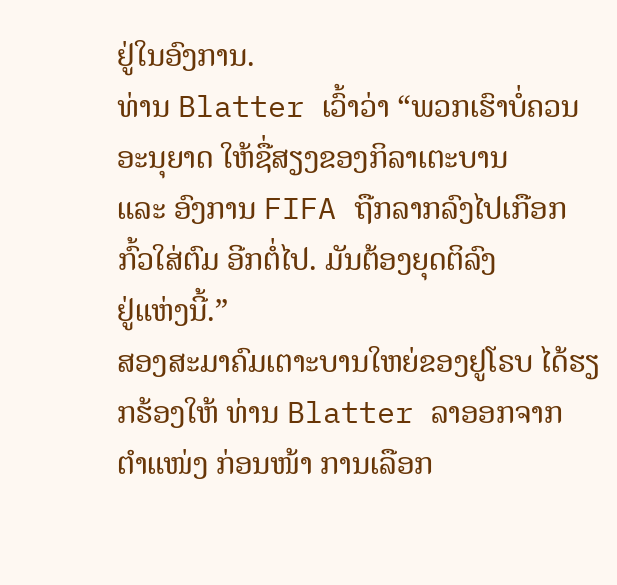ຢູ່ໃນອົງການ.
ທ່ານ Blatter ເວົ້າວ່າ “ພວກເຮົາບໍ່ຄວນອະນຸຍາດ ໃຫ້ຊື່ສຽງຂອງກິລາເຕະບານ
ແລະ ອົງການ FIFA ຖືກລາກລົງໄປເກືອກກົ້ວໃສ່ຕົມ ອີກຕໍ່ໄປ. ມັນຕ້ອງຍຸດຕິລົງ
ຢູ່ແຫ່ງນີ້.”
ສອງສະມາຄົມເຕາະບານໃຫຍ່ຂອງຢູໂຣບ ໄດ້ຮຽກຮ້ອງໃຫ້ ທ່ານ Blatter ລາອອກຈາກ
ຕຳແໜ່ງ ກ່ອນໜ້າ ການເລືອກ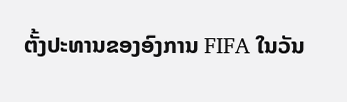ຕັ້ງປະທານຂອງອົງການ FIFA ໃນວັນ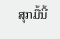ສຸກມື້ນີ້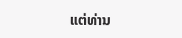ແຕ່ທ່ານ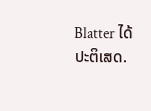Blatter ໄດ້ປະຕິເສດ.